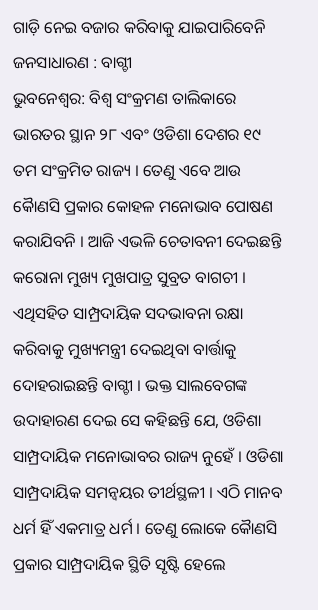ଗାଡ଼ି ନେଇ ବଜାର କରିବାକୁ ଯାଇପାରିବେନି ଜନସାଧାରଣ : ବାଗ୍ଚୀ
ଭୁବନେଶ୍ୱର: ବିଶ୍ୱ ସଂକ୍ରମଣ ତାଲିକାରେ ଭାରତର ସ୍ଥାନ ୨୮ ଏବଂ ଓଡିଶା ଦେଶର ୧୯ ତମ ସଂକ୍ରମିତ ରାଜ୍ୟ । ତେଣୁ ଏବେ ଆଉ କୈାଣସି ପ୍ରକାର କୋହଳ ମନୋଭାବ ପୋଷଣ କରାଯିବନି । ଆଜି ଏଭଳି ଚେତାବନୀ ଦେଇଛନ୍ତି କରୋନା ମୁଖ୍ୟ ମୁଖପାତ୍ର ସୁବ୍ରତ ବାଗଚୀ । ଏଥିସହିତ ସାମ୍ପ୍ରଦାୟିକ ସଦଭାବନା ରକ୍ଷା କରିବାକୁ ମୁଖ୍ୟମନ୍ତ୍ରୀ ଦେଇଥିବା ବାର୍ତ୍ତାକୁ ଦୋହରାଇଛନ୍ତି ବାଗ୍ଚୀ । ଭକ୍ତ ସାଲବେଗଙ୍କ ଉଦାହାରଣ ଦେଇ ସେ କହିଛନ୍ତି ଯେ, ଓଡିଶା ସାମ୍ପ୍ରଦାୟିକ ମନୋଭାବର ରାଜ୍ୟ ନୁହେଁ । ଓଡିଶା ସାମ୍ପ୍ରଦାୟିକ ସମନ୍ୱୟର ତୀର୍ଥସ୍ଥଳୀ । ଏଠି ମାନବ ଧର୍ମ ହିଁ ଏକମାତ୍ର ଧର୍ମ । ତେଣୁ ଲୋକେ କୈାଣସି ପ୍ରକାର ସାମ୍ପ୍ରଦାୟିକ ସ୍ଥିତି ସୃଷ୍ଟି ହେଲେ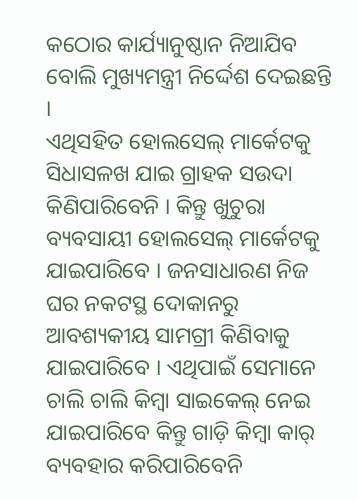କଠୋର କାର୍ଯ୍ୟାନୁଷ୍ଠାନ ନିଆଯିବ ବୋଲି ମୁଖ୍ୟମନ୍ତ୍ରୀ ନିର୍ଦ୍ଦେଶ ଦେଇଛନ୍ତି ।
ଏଥିସହିତ ହୋଲସେଲ୍ ମାର୍କେଟକୁ ସିଧାସଳଖ ଯାଇ ଗ୍ରାହକ ସଉଦା କିଣିପାରିବେନି । କିନ୍ତୁ ଖୁଚୁରା ବ୍ୟବସାୟୀ ହୋଲସେଲ୍ ମାର୍କେଟକୁ ଯାଇପାରିବେ । ଜନସାଧାରଣ ନିଜ ଘର ନକଟସ୍ଥ ଦୋକାନରୁ ଆବଶ୍ୟକୀୟ ସାମଗ୍ରୀ କିଣିବାକୁ ଯାଇପାରିବେ । ଏଥିପାଇଁ ସେମାନେ ଚାଲି ଚାଲି କିମ୍ୱା ସାଇକେଲ୍ ନେଇ ଯାଇପାରିବେ କିନ୍ତୁ ଗାଡ଼ି କିମ୍ୱା କାର୍ ବ୍ୟବହାର କରିପାରିବେନି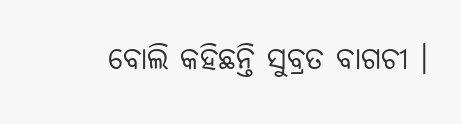ବୋଲି କହିଛନ୍ତି ସୁବ୍ରତ ବାଗଚୀ ।